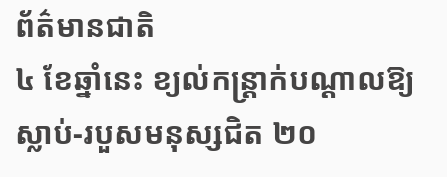ព័ត៌មានជាតិ
៤ ខែឆ្នាំនេះ ខ្យល់កន្ត្រាក់បណ្ដាលឱ្យស្លាប់-របួសមនុស្សជិត ២០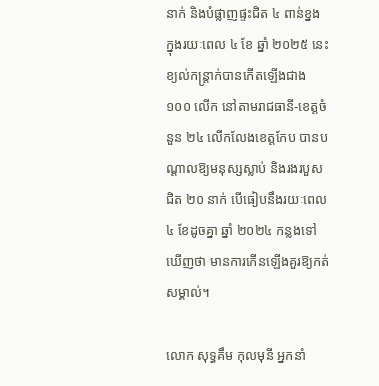នាក់ និងបំផ្លាញផ្ទះជិត ៤ ពាន់ខ្នង
ក្នុងរយៈពេល ៤ ខែ ឆ្នាំ ២០២៥ នេះ ខ្យល់កន្ត្រាក់បានកើតឡើងជាង ១០០ លើក នៅតាមរាជធានី-ខេត្តចំនួន ២៤ លើកលែងខេត្តកែប បានបណ្តាលឱ្យមនុស្សស្លាប់ និងរងរបួសជិត ២០ នាក់ បើធៀបនឹងរយៈពេល ៤ ខែដូចគ្នា ឆ្នាំ ២០២៤ កន្លងទៅ ឃើញថា មានការកើនឡើងគួរឱ្យកត់សម្គាល់។

លោក សុទ្ធគឹម កុលមុនី អ្នកនាំ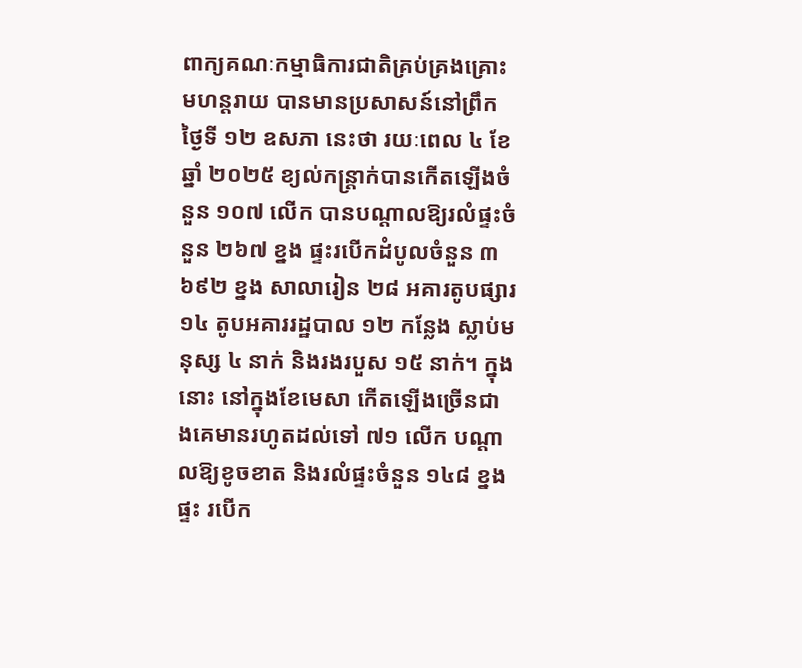ពាក្យគណៈកម្មាធិការជាតិគ្រប់គ្រងគ្រោះមហន្តរាយ បានមានប្រសាសន៍នៅព្រឹកថ្ងៃទី ១២ ឧសភា នេះថា រយៈពេល ៤ ខែ ឆ្នាំ ២០២៥ ខ្យល់កន្ត្រាក់បានកើតឡើងចំនួន ១០៧ លើក បានបណ្តាលឱ្យរលំផ្ទះចំនួន ២៦៧ ខ្នង ផ្ទះរបើកដំបូលចំនួន ៣ ៦៩២ ខ្នង សាលារៀន ២៨ អគារតូបផ្សារ ១៤ តូបអគាររដ្ឋបាល ១២ កន្លែង ស្លាប់មនុស្ស ៤ នាក់ និងរងរបួស ១៥ នាក់។ ក្នុងនោះ នៅក្នុងខែមេសា កើតឡើងច្រើនជាងគេមានរហូតដល់ទៅ ៧១ លើក បណ្តាលឱ្យខូចខាត និងរលំផ្ទះចំនួន ១៤៨ ខ្នងផ្ទះ របើក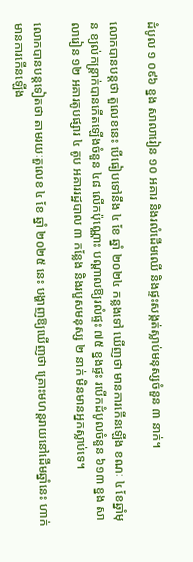ដំបូល ១ ០៩៦ ខ្នង សាលារៀន ១០ អគារ និងរលំដើមឈើ និងផ្ទះសង្កត់ស្លាប់មនុស្សចំនួន ៣ នាក់។

លោកបានបន្តថា តួលេខនេះ បើធៀបទៅនឹង ៤ ខែ ឆ្នាំ ២០២៤ កន្លងទៅ ឃើញថា មានការកើនឡើង ខណៈ ៤ ខែឆ្នាំមុន ខ្យល់កន្ត្រាក់បានកើតឡើងចំនួន ៤៨ លើកប៉ុណ្ណោះ បណ្តាលឱ្យរលំផ្ទះ ៧៥ ខ្នងផ្ទះ របើកដំបូលចំនួន ៦១៣ ខ្នង សាលារៀន ១២ អគារតូបផ្សារ ៤ តូប អគាររដ្ឋបាល ៣ កន្លែង និងរបួសមនុស្ស ២ នាក់ មិនមានអ្នកស្លាប់ទេ។

លោកបានបន្តទៀតថា តាមរយៈតួលេខ ៤ ខែ ឆ្នាំ ២០២៥ នេះ បង្ហាញឱ្យឃើញថា គ្រោះមហន្តរាយនៅដើមឆ្នាំនេះ ហាក់មានការកើនឡើង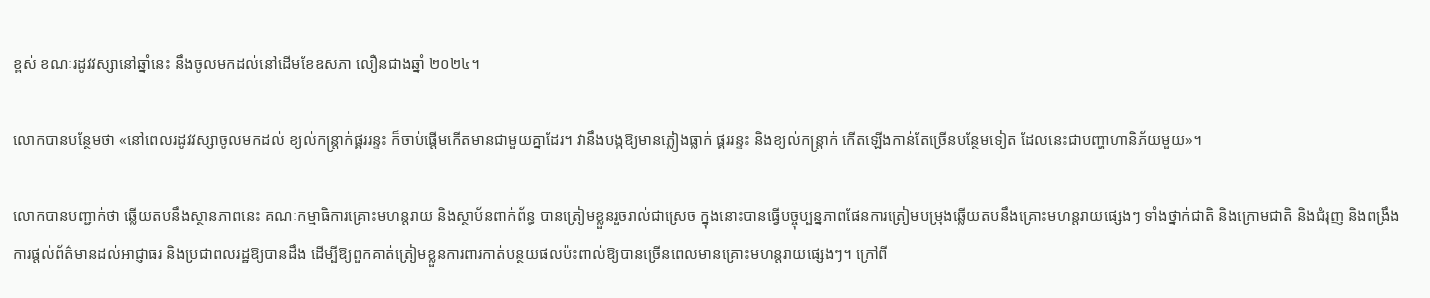ខ្ពស់ ខណៈរដូវវស្សានៅឆ្នាំនេះ នឹងចូលមកដល់នៅដើមខែឧសភា លឿនជាងឆ្នាំ ២០២៤។

លោកបានបន្ថែមថា «នៅពេលរដូវវស្សាចូលមកដល់ ខ្យល់កន្ត្រាក់ផ្គររន្ទះ ក៏ចាប់ផ្តើមកើតមានជាមួយគ្នាដែរ។ វានឹងបង្កឱ្យមានភ្លៀងធ្លាក់ ផ្គររន្ទះ និងខ្យល់កន្ត្រាក់ កើតឡើងកាន់តែច្រើនបន្ថែមទៀត ដែលនេះជាបញ្ហាហានិភ័យមួយ»។

លោកបានបញ្ជាក់ថា ឆ្លើយតបនឹងស្ថានភាពនេះ គណៈកម្មាធិការគ្រោះមហន្តរាយ និងស្ថាប័នពាក់ព័ន្ធ បានត្រៀមខ្លួនរួចរាល់ជាស្រេច ក្នុងនោះបានធ្វើបច្ចុប្បន្នភាពផែនការត្រៀមបម្រុងឆ្លើយតបនឹងគ្រោះមហន្តរាយផ្សេងៗ ទាំងថ្នាក់ជាតិ និងក្រោមជាតិ និងជំរុញ និងពង្រឹងការផ្តល់ព័ត៌មានដល់អាជ្ញាធរ និងប្រជាពលរដ្ឋឱ្យបានដឹង ដើម្បីឱ្យពួកគាត់ត្រៀមខ្លួនការពារកាត់បន្ថយផលប៉ះពាល់ឱ្យបានច្រើនពេលមានគ្រោះមហន្តរាយផ្សេងៗ។ ក្រៅពី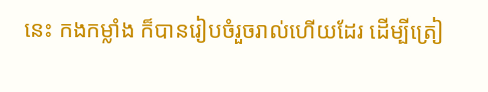នេះ កងកម្លាំង ក៏បានរៀបចំរួចរាល់ហើយដែរ ដើម្បីត្រៀ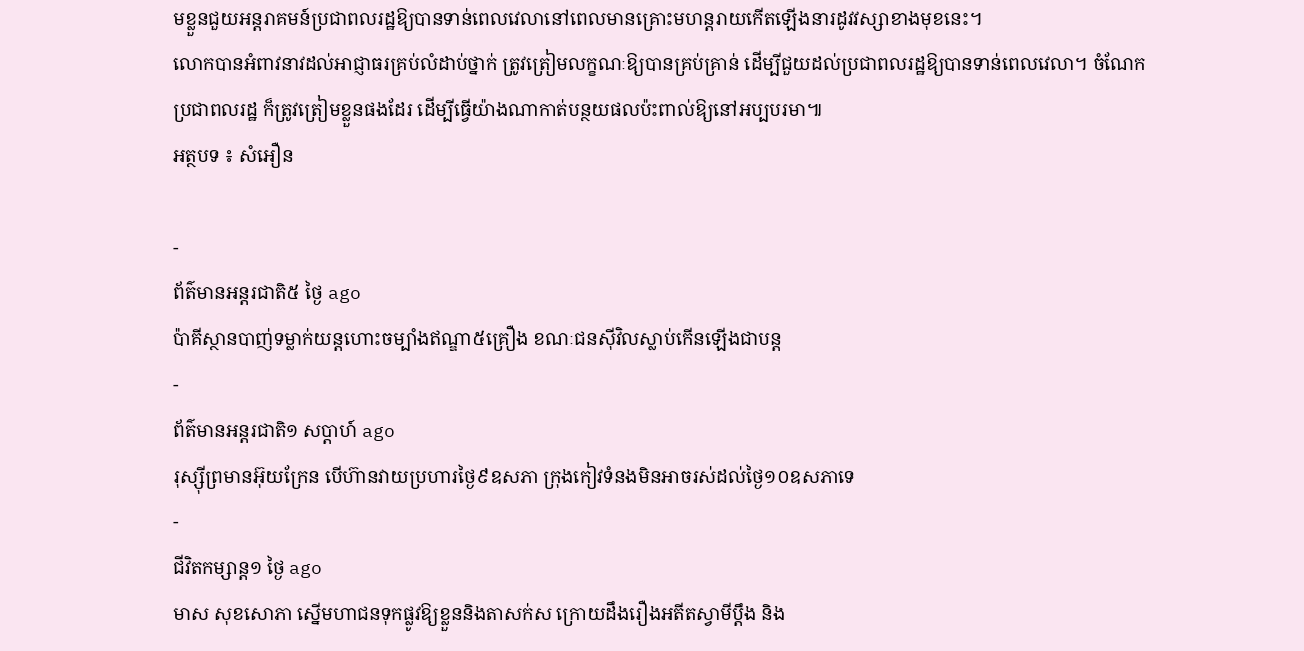មខ្លួនជួយអន្តរាគមន៍ប្រជាពលរដ្ឋឱ្យបានទាន់ពេលវេលានៅពេលមានគ្រោះមហន្តរាយកើតឡើងនារដូវវស្សាខាងមុខនេះ។
លោកបានអំពាវនាវដល់អាជ្ញាធរគ្រប់លំដាប់ថ្នាក់ ត្រូវត្រៀមលក្ខណៈឱ្យបានគ្រប់គ្រាន់ ដើម្បីជួយដល់ប្រជាពលរដ្ឋឱ្យបានទាន់ពេលវេលា។ ចំណែកប្រជាពលរដ្ឋ ក៏ត្រូវត្រៀមខ្លួនផងដែរ ដើម្បីធ្វើយ៉ាងណាកាត់បន្ថយផលប៉ះពាល់ឱ្យនៅអប្បបរមា៕
អត្ថបទ ៖ សំអឿន

-
ព័ត៌មានអន្ដរជាតិ៥ ថ្ងៃ ago
ប៉ាគីស្ថានបាញ់ទម្លាក់យន្តហោះចម្បាំងឥណ្ឌា៥គ្រឿង ខណៈជនស៊ីវិលស្លាប់កើនឡើងជាបន្ត
-
ព័ត៌មានអន្ដរជាតិ១ សប្តាហ៍ ago
រុស្ស៊ីព្រមានអ៊ុយក្រែន បើហ៊ានវាយប្រហារថ្ងៃ៩ឧសភា ក្រុងកៀវទំនងមិនអាចរស់ដល់ថ្ងៃ១០ឧសភាទេ
-
ជីវិតកម្សាន្ដ១ ថ្ងៃ ago
មាស សុខសោភា ស្នើមហាជនទុកផ្លូវឱ្យខ្លួននិងតាសក់ស ក្រោយដឹងរឿងអតីតស្វាមីប្តឹង និង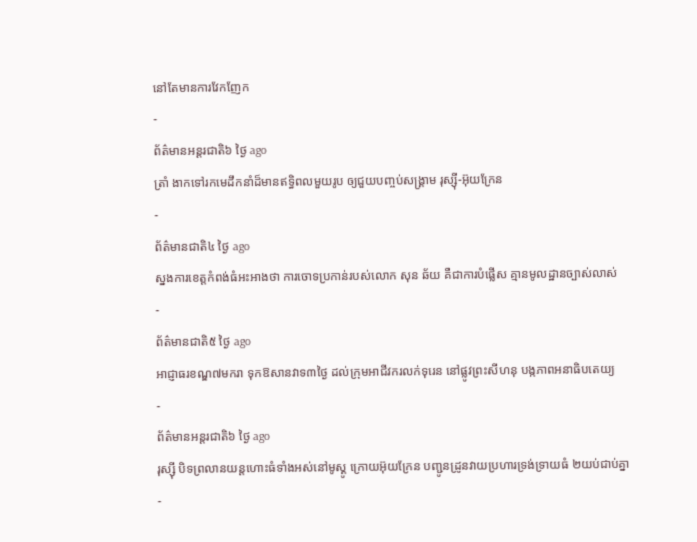នៅតែមានការវែកញែក
-
ព័ត៌មានអន្ដរជាតិ៦ ថ្ងៃ ago
ត្រាំ ងាកទៅរកមេដឹកនាំដ៏មានឥទ្ធិពលមួយរូប ឲ្យជួយបញ្ចប់សង្គ្រាម រុស្ស៊ី-អ៊ុយក្រែន
-
ព័ត៌មានជាតិ៤ ថ្ងៃ ago
ស្នងការខេត្តកំពង់ធំអះអាងថា ការចោទប្រកាន់របស់លោក សុន ឆ័យ គឺជាការបំផ្លើស គ្មានមូលដ្ឋានច្បាស់លាស់
-
ព័ត៌មានជាតិ៥ ថ្ងៃ ago
អាជ្ញាធរខណ្ឌ៧មករា ទុកឱសានវាទ៣ថ្ងៃ ដល់ក្រុមអាជីវករលក់ទុរេន នៅផ្លូវព្រះសីហនុ បង្កភាពអនាធិបតេយ្យ
-
ព័ត៌មានអន្ដរជាតិ៦ ថ្ងៃ ago
រុស្ស៊ី បិទព្រលានយន្តហោះធំទាំងអស់នៅមូស្គូ ក្រោយអ៊ុយក្រែន បញ្ជូនដ្រូនវាយប្រហារទ្រង់ទ្រាយធំ ២យប់ជាប់គ្នា
-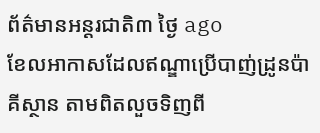ព័ត៌មានអន្ដរជាតិ៣ ថ្ងៃ ago
ខែលអាកាសដែលឥណ្ឌាប្រើបាញ់ដ្រូនប៉ាគីស្ថាន តាមពិតលួចទិញពី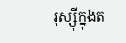រុស្ស៊ីក្នុងត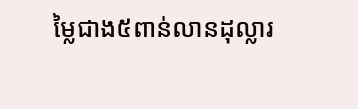ម្លៃជាង៥ពាន់លានដុល្លារ